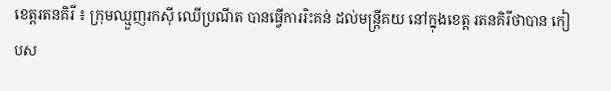ខេត្តរតនគិរី ៖ ក្រុមឈ្មួញរកស៊ី ឈើប្រណីត បានធ្វើការរិះគន់ ដល់មន្រ្តីគយ នៅក្នុងខេត្ត រតនគិរីថាបាន កៀបស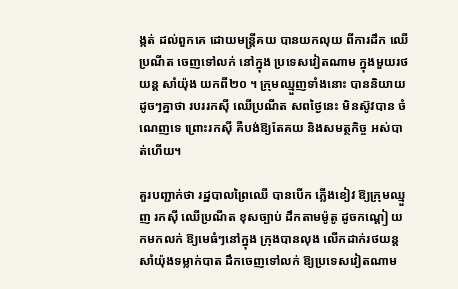ង្កត់ ដល់ពួកគេ ដោយមន្រ្តីគយ បានយកលុយ ពីការដឹក ឈើប្រណីត ចេញទៅលក់ នៅក្នុង ប្រទេសវៀតណាម ក្នុងមួយរថយន្ត សាំយ៉ុង យកពី២០ ។ ក្រុមឈ្មួញទាំងនោះ បាននិយាយ ដូចៗគ្នាថា របររកស៊ី ឈើប្រណីត សពថ្ងៃនេះ មិនស៊ូវបាន ចំណេញទេ ព្រោះរកស៊ី គឺបង់ឱ្យតែគយ និងសមត្ថកិច្ច អស់បាត់ហើយ។

គួរបញ្ជាក់ថា រដ្ឋបាលព្រៃឈើ បានបើក ភ្លើងខៀវ ឱ្យក្រុមឈ្មួញ រកស៊ី ឈើប្រណីត ខុសច្បាប់ ដឹកតាមម៉ូតូ ដូចកណ្តៀ យកមកលក់ ឱ្យមេធំៗនៅក្នុង ក្រុងបានលុង លើកដាក់រថយន្ត សាំយ៉ុងទម្លាក់បាត ដឹកចេញទៅលក់ ឱ្យប្រទេសវៀតណាម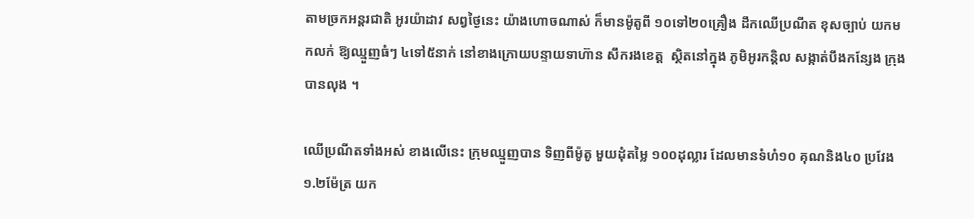តាមច្រកអន្តរជាតិ អូរយ៉ាដាវ សព្វថ្ងៃនេះ យ៉ាងហោចណាស់ ក៏មានម៉ូតូពី ១០ទៅ២០គ្រឿង ដឹកឈើប្រណីត ខុសច្បាប់ យកមកលក់ ឱ្យឈ្មួញធំៗ ៤ទៅ៥នាក់ នៅខាងក្រោយបន្ទាយទាហ៊ាន សឹករងខេត្ត  ស្ថិតនៅក្នុង ភូមិអូរកន្តិល សង្កាត់បឹងកន្សែង ក្រុងបានលុង ។

ឈើប្រណីតទាំងអស់ ខាងលើនេះ ក្រុមឈ្មួញបាន ទិញពីម៉ូតូ មួយដុំតម្លៃ ១០០ដុល្លារ ដែលមានទំហំ១០ គុណនិង៤០ ប្រវែង១.២ម៉ែត្រ យក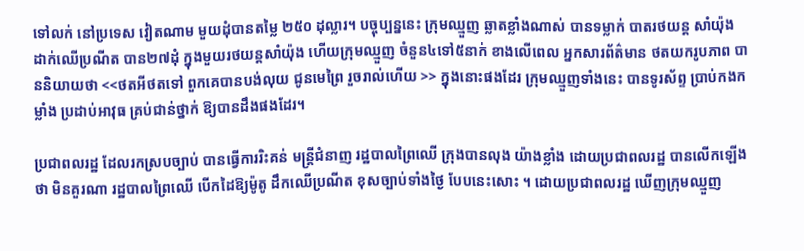ទៅលក់ នៅប្រទេស វៀតណាម មួយដុំបានតម្លៃ ២៥០ ដុល្លារ។ បច្ចុប្បន្ននេះ ក្រុមឈ្មួញ ឆ្លាតខ្លាំងណាស់ បានទម្លាក់ បាតរថយន្ត សាំយ៉ុង ដាក់ឈើប្រណីត បាន២៧ដុំ ក្នុងមួយរថយន្តសាំយ៉ុង ហើយក្រុមឈ្មួញ ចំនួន៤ទៅ៥នាក់ ខាងលើពេល អ្នកសារព័ត៌មាន ថតយករូបភាព បាននិយាយថា <<ថតអីថតទៅ ពួកគេបានបង់លុយ ជូនមេព្រៃ រួចរាល់ហើយ >> ក្នុងនោះផងដែរ ក្រុមឈ្មួញទាំងនេះ បានទូរស័ព្ទ ប្រាប់កងកម្លាំង ប្រដាប់អាវុធ គ្រប់ជាន់ថ្នាក់ ឱ្យបានដឹងផងដែរ។

ប្រជាពលរដ្ឋ ដែលរកស្របច្បាប់ បានធ្វើការរិះគន់ មន្រ្តីជំនាញ រដ្ឋបាលព្រៃឈើ ក្រុងបានលុង យ៉ាងខ្លាំង ដោយប្រជាពលរដ្ឋ បានលើកឡើងថា មិនគួរណា រដ្ឋបាលព្រៃឈើ បើកដៃឱ្យម៉ូតូ ដឹកឈើប្រណីត ខុសច្បាប់ទាំងថ្ងៃ បែបនេះសោះ ។ ដោយប្រជាពលរដ្ឋ ឃើញក្រុមឈ្មួញ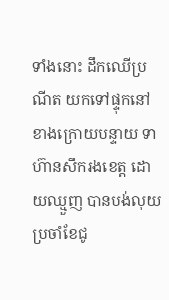ទាំងនោះ ដឹកឈើប្រណីត យកទៅផ្ទុកនៅ ខាងក្រោយបន្ទាយ ទាហ៊ានសឹករងខេត្ត ដោយឈ្មួញ បានបង់លុយ ប្រចាំខែជូ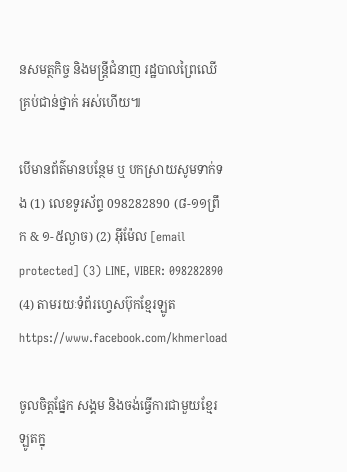នសមត្ថកិច្ច និងមន្រ្តីជំនាញ រដ្ឋបាលព្រៃឈើ គ្រប់ជាន់ថ្នាក់ អស់ហើយ៕

បើមានព័ត៌មានបន្ថែម ឬ បកស្រាយសូមទាក់ទង (1) លេខទូរស័ព្ទ 098282890 (៨-១១ព្រឹក & ១-៥ល្ងាច) (2) អ៊ីម៉ែល [email protected] (3) LINE, VIBER: 098282890 (4) តាមរយៈទំព័រហ្វេសប៊ុកខ្មែរឡូត https://www.facebook.com/khmerload

ចូលចិត្តផ្នែក សង្គម និងចង់ធ្វើការជាមួយខ្មែរឡូតក្នុ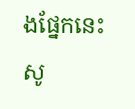ងផ្នែកនេះ សូ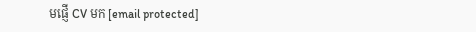មផ្ញើ CV មក [email protected]